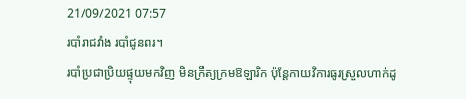21/09/2021 07:57
របាំរាជវាំង របាំជូនពរ។
របាំប្រជាប្រិយផ្ទុយមកវិញ មិនក្រឹត្យក្រមឱឡារិក ប៉ុន្តែកាយវិការធូរស្រួលហាក់ដូ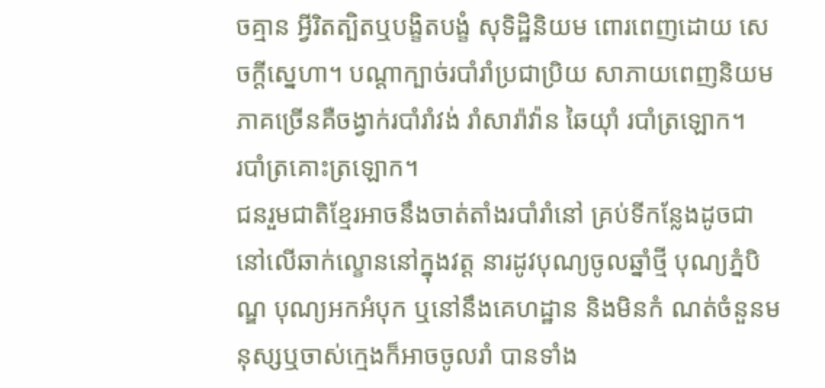ចគ្មាន អ្វីរិតត្បិតឬបង្ខិតបង្ខំ សុទិដ្ឋិនិយម ពោរពេញដោយ សេចក្តីសេ្នហា។ បណ្តាក្បាច់របាំរាំប្រជាប្រិយ សាភាយពេញនិយម ភាគច្រើនគឺចង្វាក់របាំរាំវង់ រាំសារ៉ាវ៉ាន ឆៃយុាំ របាំត្រឡោក។
របាំត្រគោះត្រឡោក។
ជនរួមជាតិខ្មែរអាចនឹងចាត់តាំងរបាំរាំនៅ គ្រប់ទីកន្លែងដូចជា នៅលើឆាក់ល្ខោននៅក្នុងវត្ត នារដូវបុណ្យចូលឆ្នាំថ្មី បុណ្យភ្នំបិណ្ឌ បុណ្យអកអំបុក ឬនៅនឹងគេហដ្ឋាន និងមិនកំ ណត់ចំនួនមនុស្សឬចាស់ក្មេងក៏អាចចូលរាំ បានទាំង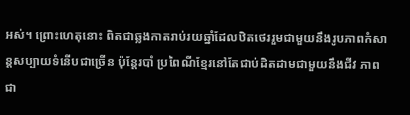អស់។ ព្រោះហេតុនោះ ពិតជាឆ្លងកាតរាប់រយឆ្នាំដែលឋិតថេររួមជាមួយនឹងរូបភាពកំសាន្តសប្បាយទំនើបជាច្រើន ប៉ុន្តែរបាំ ប្រពៃណីខ្មែរនៅតែជាប់ដិតដាមជាមួយនឹងជីវ ភាពជា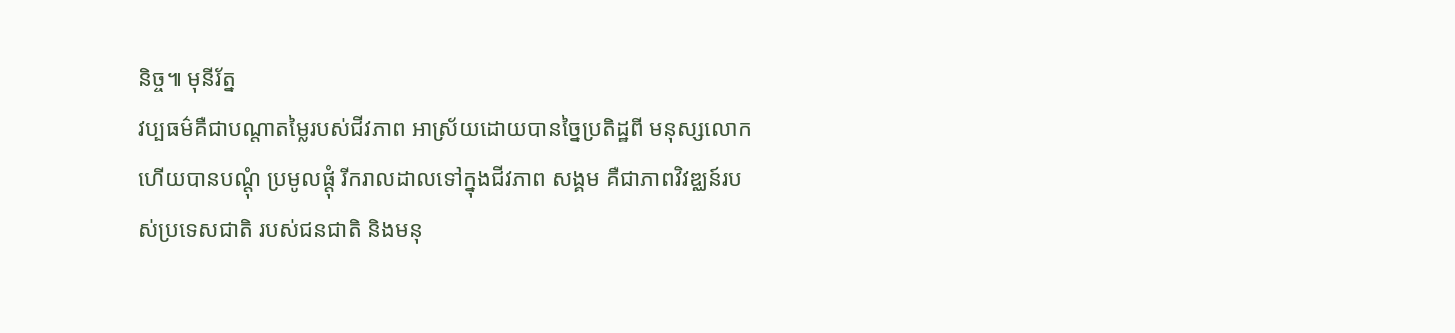និច្ច៕ មុនីរ័ត្ន
វប្បធម៌គឺជាបណ្តាតម្លៃរបស់ជីវភាព អាស្រ័យដោយបានច្នៃប្រតិដ្ឋពី មនុស្សលោក ហើយបានបណ្តុំ ប្រមូលផ្តុំ រីករាលដាលទៅក្នុងជីវភាព សង្គម គឺជាភាពវិវឌ្ឈន៍របស់ប្រទេសជាតិ របស់ជនជាតិ និងមនុ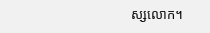ស្សលោក។